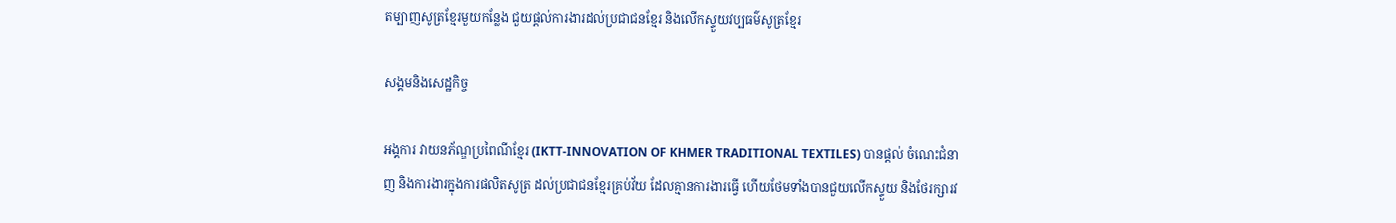តម្បាញសូត្រខ្មែរមួយកន្លែង ជួយផ្ដល់ការងារដល់ប្រជាជនខ្មែរ និងលើកស្ទួយវប្បធម៌សូត្រខ្មែរ

សង្គមនិងសេដ្ឋកិច្ច

អង្គការ វាយនភ័ណ្ឌប្រពៃណីខ្មែរ (IKTT-INNOVATION OF KHMER TRADITIONAL TEXTILES) បានផ្ដល់ ចំណេះជំនាញ និងការងារក្នុងការផលិតសូត្រ ដល់ប្រជាជនខ្មែរគ្រប់វ័យ ដែលគ្មានការងារធ្វើ ហើយថែមទាំងបានជួយលើកស្ទួយ និងថែរក្សារវ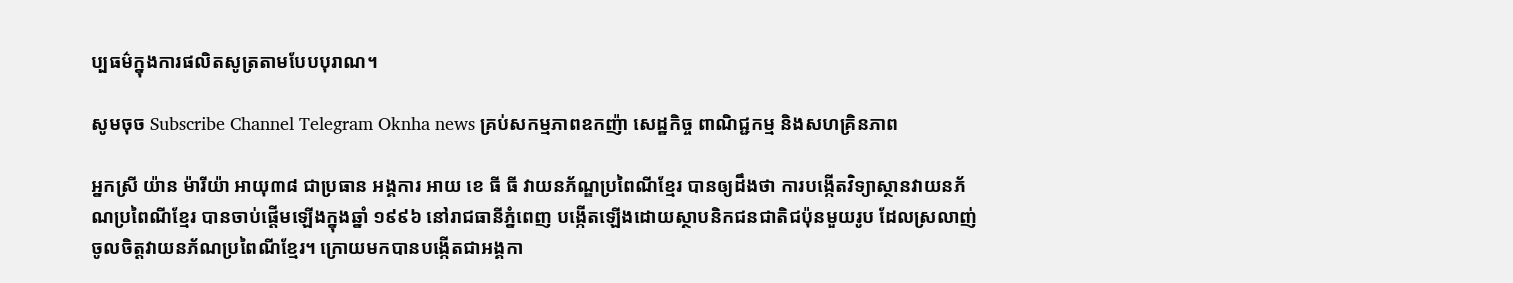ប្បធម៌ក្នុងការផលិតសូត្រតាមបែបបុរាណ។

សូមចុច Subscribe Channel Telegram Oknha news គ្រប់សកម្មភាពឧកញ៉ា សេដ្ឋកិច្ច ពាណិជ្ជកម្ម និងសហគ្រិនភាព

អ្នកស្រី យ៉ាន ម៉ារីយ៉ា អាយុ៣៨ ជាប្រធាន អង្គការ អាយ ខេ ធី ធី វាយនភ័ណ្ឌប្រពៃណីខ្មែរ បានឲ្យដឹងថា ការបង្កើតវិទ្យាស្ថានវាយនភ័ណប្រពៃណីខ្មែរ បានចាប់ផ្ដើមឡើងក្នុងឆ្នាំ ១៩៩៦ នៅរាជធានីភ្នំពេញ បង្កើតឡើងដោយស្ថាបនិកជនជាតិជប៉ុនមួយរូប ដែលស្រលាញ់ចូលចិត្តវាយនភ័ណប្រពៃណីខ្មែរ។ ក្រោយមកបានបង្កើតជាអង្គកា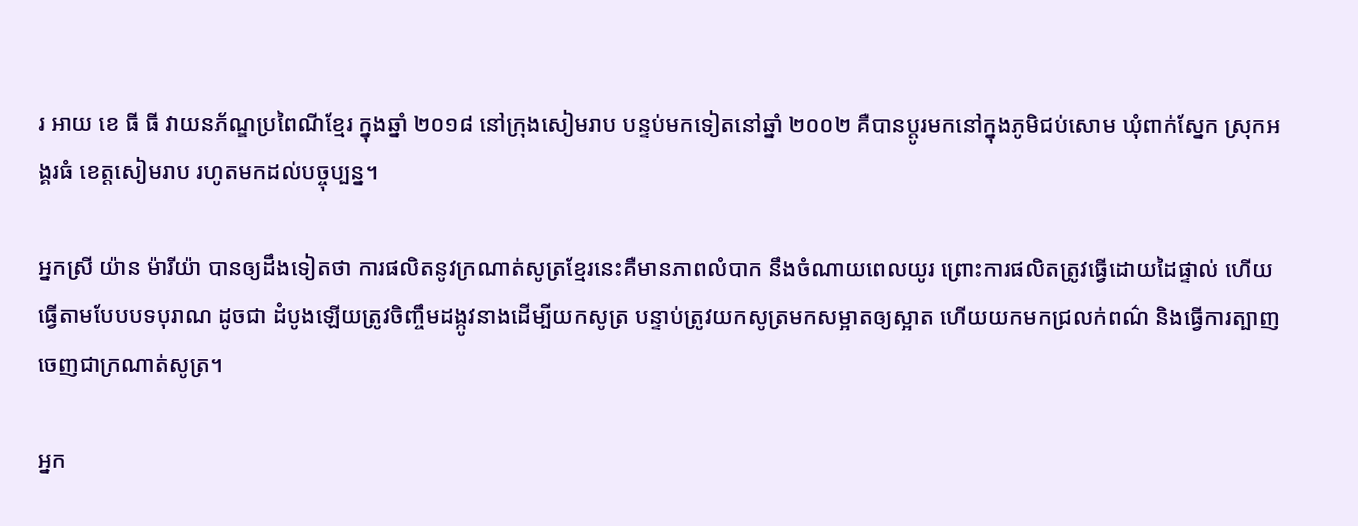រ អាយ ខេ ធី ធី វាយនភ័ណ្ឌប្រពៃណីខ្មែរ ក្នុងឆ្នាំ ២០១៨ នៅក្រុងសៀមរាប បន្ទប់មកទៀតនៅឆ្នាំ ២០០២ គឺបានប្ដូរមកនៅក្នុងភូមិជប់សោម ឃុំពាក់ស្នែក ស្រុកអង្គរធំ ខេត្តសៀមរាប រហូតមកដល់បច្ចុប្បន្ន។

អ្នកស្រី យ៉ាន ម៉ារីយ៉ា បានឲ្យដឹងទៀតថា ការផលិតនូវក្រណាត់សូត្រខ្មែរនេះគឺមានភាពលំបាក នឹងចំណាយពេលយូរ ព្រោះការផលិតត្រូវធ្វើដោយដៃផ្ទាល់ ហើយធ្វើតាមបែបបទបុរាណ ដូចជា ដំបូងឡើយត្រូវចិញ្ចឹមដង្កូវនាងដើម្បីយកសូត្រ បន្ទាប់ត្រូវយកសូត្រមកសម្អាតឲ្យស្អាត ហើយយកមកជ្រលក់ពណ៌ និងធ្វើការត្បាញចេញជាក្រណាត់សូត្រ។

អ្នក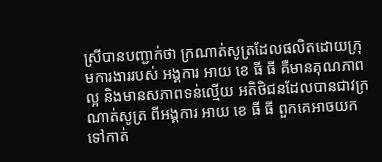ស្រីបានបញ្ជាក់ថា ក្រណាត់សូត្រដែលផលិតដោយក្រុមការងាររបស់ អង្គការ អាយ ខេ ធី ធី គឺមានគុណភាពល្អ និងមានសភាពទន់ល្មើយ អតិថិជនដែលបានជាវក្រណាត់សូត្រ ពីអង្គការ អាយ ខេ ធី ធី ពួកគេអាចយកទៅកាត់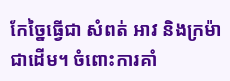កែច្នៃធ្វើជា សំពត់ អាវ និងក្រម៉ាជាដើម។ ចំពោះការគាំ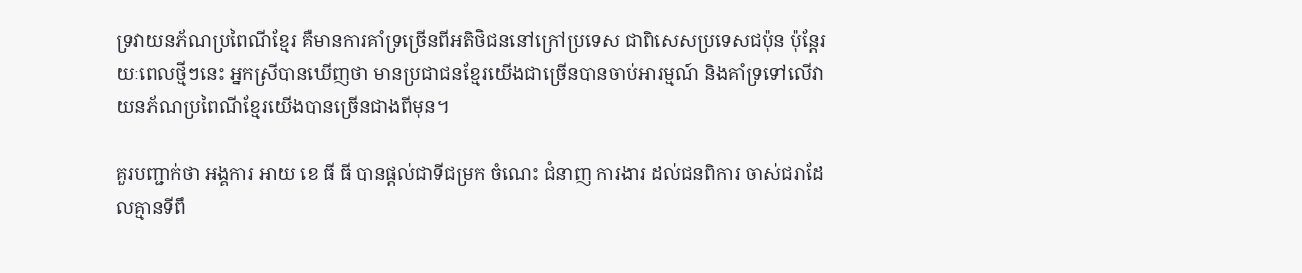ទ្រវាយនភ័ណប្រពៃណីខ្មែរ គឺមានការគាំទ្រច្រើនពីអតិថិជននៅក្រៅប្រទេស ជាពិសេសប្រទេសជប៉ុន ប៉ុន្តែរយៈពេលថ្មីៗនេះ អ្នកស្រីបានឃើញថា មានប្រជាជនខ្មែរយើងជាច្រើនបានចាប់អារម្មណ៍ និងគាំទ្រទៅលើវាយនភ័ណប្រពៃណីខ្មែរយើងបានច្រើនជាងពីមុន។

គួរបញ្ជាក់ថា អង្គការ អាយ ខេ ធី ធី បានផ្ដល់ជាទីជម្រក ចំណេះ ជំនាញ ការងារ ដល់ជនពិការ ចាស់ជរាដែលគ្មានទីពឹ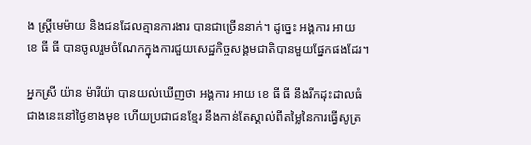ង ស្រ្ដីមេម៉ាយ និងជនដែលគ្មានការងារ បានជាច្រើននាក់។ ដូច្នេះ អង្គការ អាយ ខេ ធី ធី បានចូលរួមចំណែកក្នុងការជួយសេដ្ឋកិច្ចសង្គមជាតិបានមួយផ្នែកផងដែរ។

អ្នកស្រី យ៉ាន ម៉ារីយ៉ា បានយល់ឃើញថា អង្គការ អាយ ខេ ធី ធី នឹងរីកដុះដាលធំជាងនេះនៅថ្ងៃខាងមុខ ហើយប្រជាជនខ្មែរ នឹងកាន់តែស្គាល់ពីតម្លៃនៃការធ្វើសូត្រ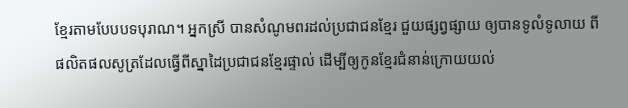ខ្មែរតាមបែបបទបុរាណ។ អ្នកស្រី បានសំណូមពរដល់ប្រជាជនខ្មែរ ជួយផ្សព្វផ្សាយ ឲ្យបានទូលំទូលាយ ពីផលិតផលសូត្រដែលធ្វើពីស្នាដៃប្រជាជនខ្មែរផ្ទាល់ ដើម្បីឲ្យកូនខ្មែរជំនាន់ក្រោយយល់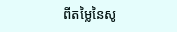ពីតម្លៃនៃសូ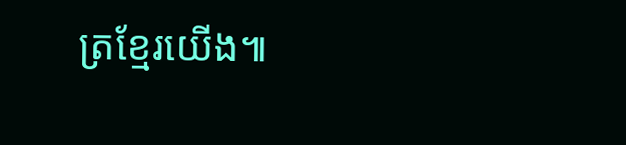ត្រខ្មែរយើង៕